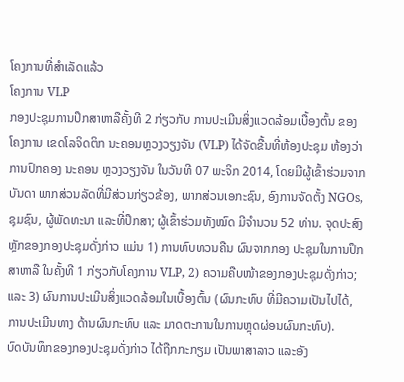ໂຄງການທີ່ສຳເລັດແລ້ວ
ໂຄງການ VLP
ກອງປະຊຸມການປຶກສາຫາລືຄັ້ງທີ 2 ກ່ຽວກັບ ການປະເມີນສິ່ງແວດລ້ອມເບື້ອງຕົ້ນ ຂອງໂຄງການ ເຂດໂລຈິດຕິກ ນະຄອນຫຼວງວຽງຈັນ (VLP) ໄດ້ຈັດຂື້ນທີ່ຫ້ອງປະຊຸມ ຫ້ອງວ່າການປົກຄອງ ນະຄອນ ຫຼວງວຽງຈັນ ໃນວັນທີ 07 ພະຈິກ 2014, ໂດຍມີຜູ້ເຂົ້າຮ່ວມຈາກບັນດາ ພາກສ່ວນລັດທີ່ມີສ່ວນກ່ຽວຂ້ອງ, ພາກສ່ວນເອກະຊົນ, ອົງການຈັດຕັ້ງ NGOs, ຊຸມຊົນ, ຜູ້ພັດທະນາ ແລະທີ່ປຶກສາ; ຜູ້ເຂົ້າຮ່ວມທັງໝົດ ມີຈຳນວນ 52 ທ່ານ. ຈຸດປະສົງຫຼັກຂອງກອງປະຊຸມດັ່ງກ່າວ ແມ່ນ 1) ການທົບທວນຄືນ ຜົນຈາກກອງ ປະຊຸມໃນການປຶກສາຫາລື ໃນຄັ້ງທີ 1 ກ່ຽວກັບໂຄງການ VLP, 2) ຄວາມຄືບໜ້າຂອງກອງປະຊຸມດັ່ງກ່າວ; ແລະ 3) ຜົນການປະເມີນສິ່ງແວດລ້ອມໃນເບື້ອງຕົ້ນ (ຜົນກະທົບ ທີ່ມີຄວາມເປັນໄປໄດ້, ການປະເມີນທາງ ດ້ານຜົນກະທົບ ແລະ ມາດຕະການໃນການຫຼຸດຜ່ອນຜົນກະທົບ).
ບົດບັນທຶກຂອງກອງປະຊຸມດັ່ງກ່າວ ໄດ້ຖືກກະກຽມ ເປັນພາສາລາວ ແລະອັງ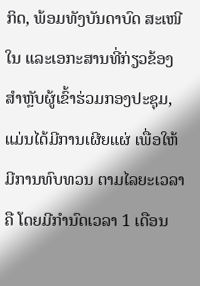ກິດ, ພ້ອມທັງບັນດາບົດ ສະເໜີ ໃນ ແລະເອກະສານທີ່ກ່ຽວຂ້ອງ ສຳຫຼັບຜູ້ເຂົ້າຮ່ວມກອງປະຊຸມ, ແມ່ນໄດ້ມີການເຜີຍແຜ່ ເພື່ອໃຫ້ມີການທົບທວນ ຕາມໄລຍະເວລາຄື ໂດຍມີກຳນົດເວລາ 1 ເດືອນ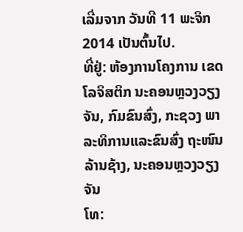ເລີ່ມຈາກ ວັນທີ 11 ພະຈິກ 2014 ເປັນຕົ້ນໄປ.
ທີ່ຢູ່: ຫ້ອງການໂຄງການ ເຂດໂລຈິສຕິກ ນະຄອນຫຼວງວຽງຈັນ, ກົມຂົນສົ່ງ, ກະຊວງ ພາລະທິການແລະຂົນສົ່ງ ຖະໜົນ ລ້ານຊ້າງ, ນະຄອນຫຼວງວຽງຈັນ
ໂທ: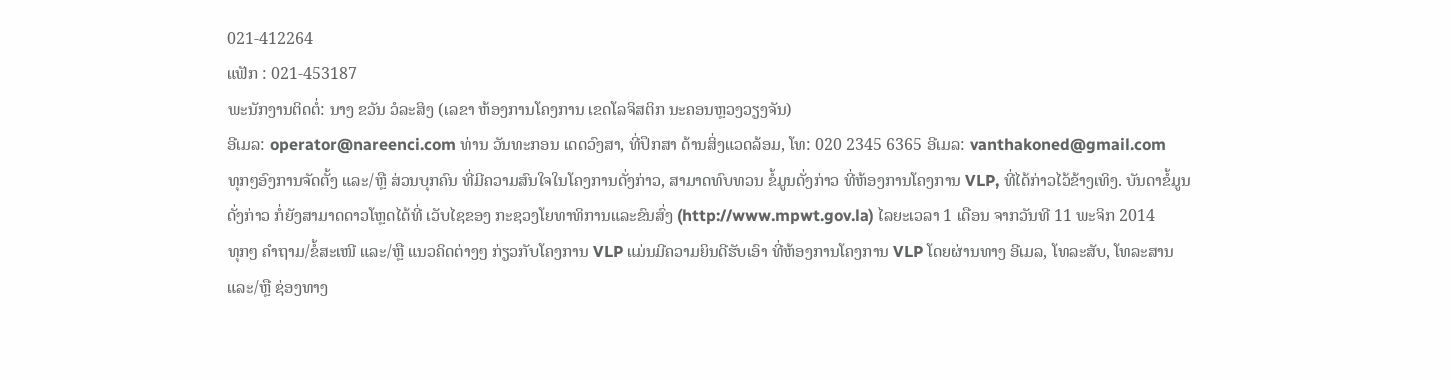021-412264
ແຟັກ : 021-453187
ພະນັກງານຕິດຕໍ່: ນາງ ຂວັນ ວໍລະສິງ (ເລຂາ ຫ້ອງການໂຄງການ ເຂດໂລຈິສຕິກ ນະຄອນຫຼວງວຽງຈັນ)
ອີເມລ: operator@nareenci.com ທ່ານ ວັນທະກອນ ເດດວົງສາ, ທີ່ປຶກສາ ດ້ານສິ່ງແວດລ້ອມ, ໂທ: 020 2345 6365 ອີເມລ: vanthakoned@gmail.com
ທຸກໆອົງການຈັດຕັ້ງ ແລະ/ຫຼື ສ່ວນບຸກຄົນ ທີ່ມີຄວາມສົນໃຈໃນໂຄງການດັ່ງກ່າວ, ສາມາດທົບທວນ ຂໍ້ມູນດັ່ງກ່າວ ທີ່ຫ້ອງການໂຄງການ VLP, ທີ່ໄດ້ກ່າວໄວ້ຂ້າງເທິງ. ບັນດາຂໍ້ມູນດັ່ງກ່າວ ກໍ່ຍັງສາມາດດາວໂຫຼດໄດ້ທີ່ ເວັບໄຊຂອງ ກະຊວງໂຍທາທິການແລະຂົນສົ່ງ (http://www.mpwt.gov.la) ໄລຍະເວລາ 1 ເດືອນ ຈາກວັນທີ 11 ພະຈິກ 2014
ທຸກໆ ຄຳຖາມ/ຂໍ້ສະເໜີ ແລະ/ຫຼື ແນວຄິດຕ່າງໆ ກ່ຽວກັບໂຄງການ VLP ແມ່ນມີຄວາມຍິນດີຮັບເອົາ ທີ່ຫ້ອງການໂຄງການ VLP ໂດຍຜ່ານທາງ ອີເມລ, ໂທລະສັບ, ໂທລະສານ ແລະ/ຫຼື ຊ່ອງທາງ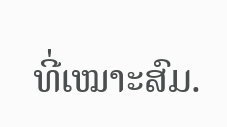ທີ່ເໝາະສົມ.